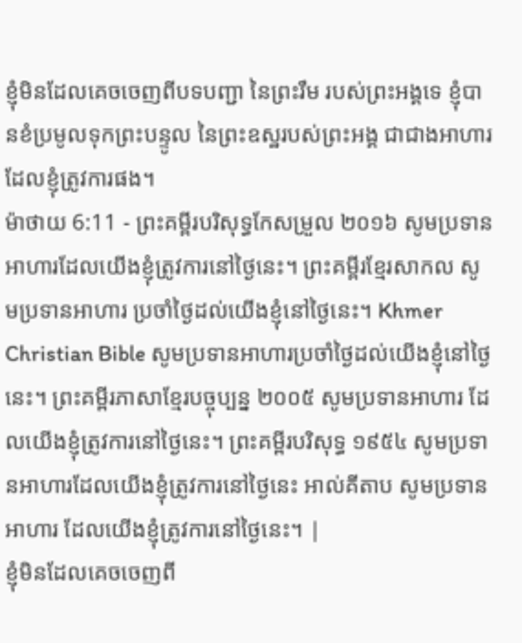ខ្ញុំមិនដែលគេចចេញពីបទបញ្ជា នៃព្រះរឹម របស់ព្រះអង្គទេ ខ្ញុំបានខំប្រមូលទុកព្រះបន្ទូល នៃព្រះឧស្ឋរបស់ព្រះអង្គ ជាជាងអាហារដែលខ្ញុំត្រូវការផង។
ម៉ាថាយ 6:11 - ព្រះគម្ពីរបរិសុទ្ធកែសម្រួល ២០១៦ សូមប្រទានអាហារដែលយើងខ្ញុំត្រូវការនៅថ្ងៃនេះ។ ព្រះគម្ពីរខ្មែរសាកល សូមប្រទានអាហារ ប្រចាំថ្ងៃដល់យើងខ្ញុំនៅថ្ងៃនេះ។ Khmer Christian Bible សូមប្រទានអាហារប្រចាំថ្ងៃដល់យើងខ្ញុំនៅថ្ងៃនេះ។ ព្រះគម្ពីរភាសាខ្មែរបច្ចុប្បន្ន ២០០៥ សូមប្រទានអាហារ ដែលយើងខ្ញុំត្រូវការនៅថ្ងៃនេះ។ ព្រះគម្ពីរបរិសុទ្ធ ១៩៥៤ សូមប្រទានអាហារដែលយើងខ្ញុំត្រូវការនៅថ្ងៃនេះ អាល់គីតាប សូមប្រទានអាហារ ដែលយើងខ្ញុំត្រូវការនៅថ្ងៃនេះ។ |
ខ្ញុំមិនដែលគេចចេញពី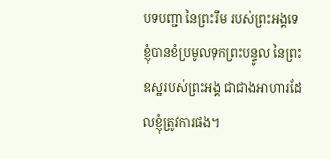បទបញ្ជា នៃព្រះរឹម របស់ព្រះអង្គទេ ខ្ញុំបានខំប្រមូលទុកព្រះបន្ទូល នៃព្រះឧស្ឋរបស់ព្រះអង្គ ជាជាងអាហារដែលខ្ញុំត្រូវការផង។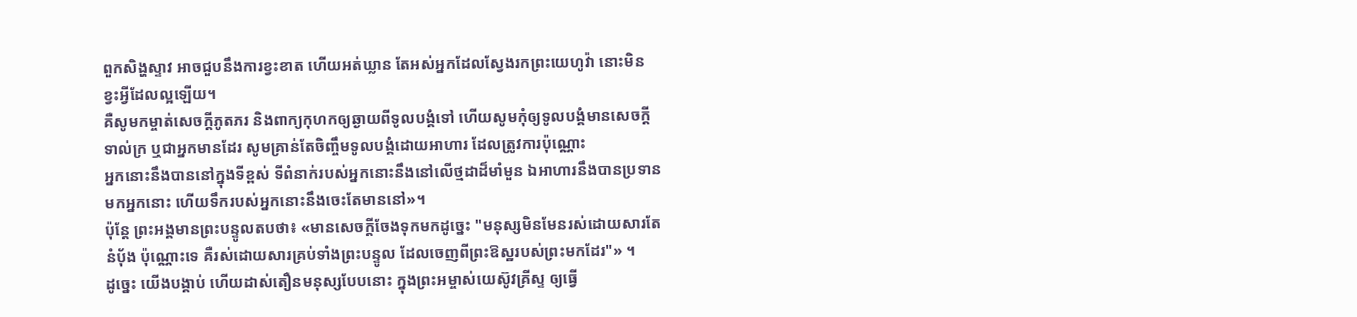ពួកសិង្ហស្ទាវ អាចជួបនឹងការខ្វះខាត ហើយអត់ឃ្លាន តែអស់អ្នកដែលស្វែងរកព្រះយេហូវ៉ា នោះមិនខ្វះអ្វីដែលល្អឡើយ។
គឺសូមកម្ចាត់សេចក្ដីភូតភរ និងពាក្យកុហកឲ្យឆ្ងាយពីទូលបង្គំទៅ ហើយសូមកុំឲ្យទូលបង្គំមានសេចក្ដីទាល់ក្រ ឬជាអ្នកមានដែរ សូមគ្រាន់តែចិញ្ចឹមទូលបង្គំដោយអាហារ ដែលត្រូវការប៉ុណ្ណោះ
អ្នកនោះនឹងបាននៅក្នុងទីខ្ពស់ ទីពំនាក់របស់អ្នកនោះនឹងនៅលើថ្មដាដ៏មាំមួន ឯអាហារនឹងបានប្រទានមកអ្នកនោះ ហើយទឹករបស់អ្នកនោះនឹងចេះតែមាននៅ»។
ប៉ុន្តែ ព្រះអង្គមានព្រះបន្ទូលតបថា៖ «មានសេចក្តីចែងទុកមកដូច្នេះ "មនុស្សមិនមែនរស់ដោយសារតែនំបុ័ង ប៉ុណ្ណោះទេ គឺរស់ដោយសារគ្រប់ទាំងព្រះបន្ទូល ដែលចេញពីព្រះឱស្ឋរបស់ព្រះមកដែរ"» ។
ដូច្នេះ យើងបង្គាប់ ហើយដាស់តឿនមនុស្សបែបនោះ ក្នុងព្រះអម្ចាស់យេស៊ូវគ្រីស្ទ ឲ្យធ្វើ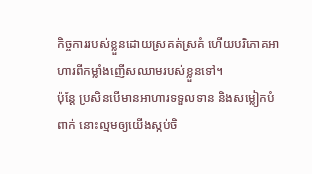កិច្ចការរបស់ខ្លួនដោយស្រគត់ស្រគំ ហើយបរិភោគអាហារពីកម្លាំងញើសឈាមរបស់ខ្លួនទៅ។
ប៉ុន្ដែ ប្រសិនបើមានអាហារទទួលទាន និងសម្លៀកបំពាក់ នោះល្មមឲ្យយើងស្កប់ចិ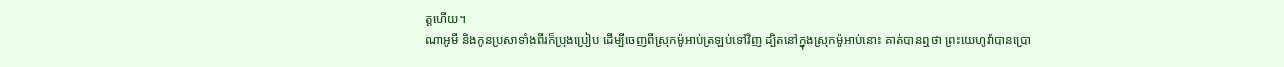ត្តហើយ។
ណាអូមី និងកូនប្រសាទាំងពីរក៏ប្រុងប្រៀប ដើម្បីចេញពីស្រុកម៉ូអាប់ត្រឡប់ទៅវិញ ដ្បិតនៅក្នុងស្រុកម៉ូអាប់នោះ គាត់បានឮថា ព្រះយេហូវ៉ាបានប្រោ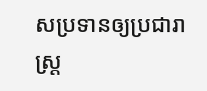សប្រទានឲ្យប្រជារាស្ត្រ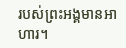របស់ព្រះអង្គមានអាហារ។